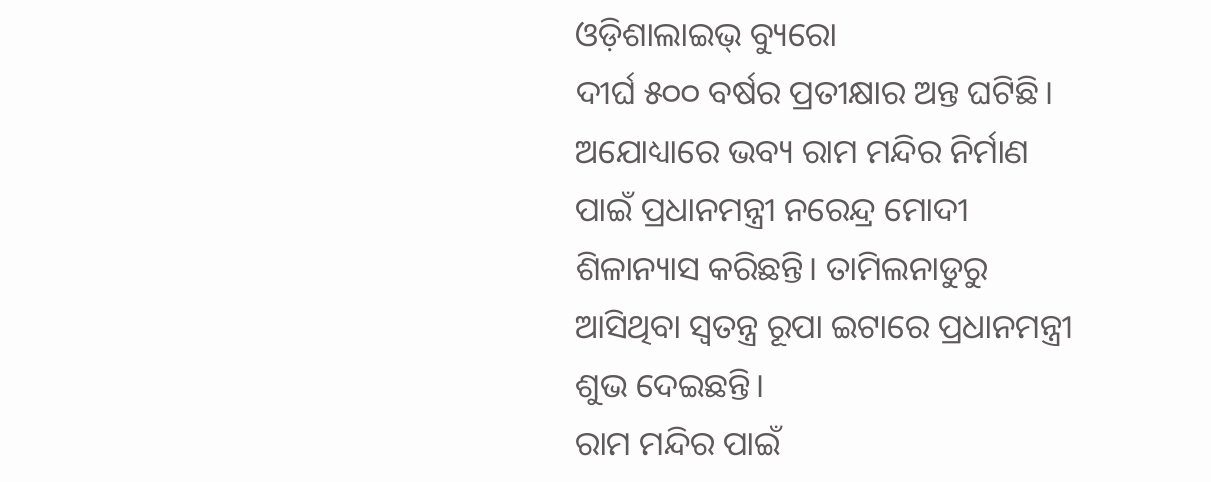ଓଡ଼ିଶାଲାଇଭ୍ ବ୍ୟୁରୋ
ଦୀର୍ଘ ୫୦୦ ବର୍ଷର ପ୍ରତୀକ୍ଷାର ଅନ୍ତ ଘଟିଛି। ଅଯୋଧ୍ୟାରେ ଭବ୍ୟ ରାମ ମନ୍ଦିର ନିର୍ମାଣ ପାଇଁ ପ୍ରଧାନମନ୍ତ୍ରୀ ନରେନ୍ଦ୍ର ମୋଦୀ ଶିଳାନ୍ୟାସ କରିଛନ୍ତି। ତାମିଲନାଡୁରୁ ଆସିଥିବା ସ୍ୱତନ୍ତ୍ର ରୂପା ଇଟାରେ ପ୍ରଧାନମନ୍ତ୍ରୀ ଶୁଭ ଦେଇଛନ୍ତି।
ରାମ ମନ୍ଦିର ପାଇଁ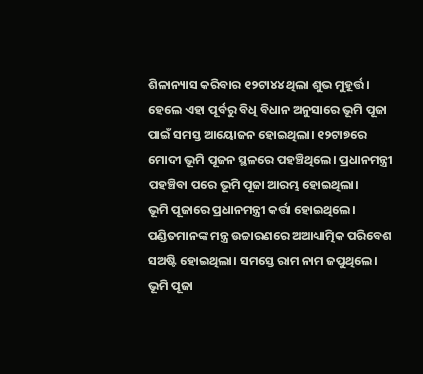ଶିଳାନ୍ୟାସ କରିବାର ୧୨ଟା୪୪ ଥିଲା ଶୁଭ ମୁହୂର୍ତ୍ତ। ହେଲେ ଏହା ପୂର୍ବରୁ ବିଧି ବିଧାନ ଅନୁସାରେ ଭୂମି ପୂଜା ପାଇଁ ସମସ୍ତ ଆୟୋଜନ ହୋଇଥିଲା। ୧୨ଟା୭ରେ ମୋଦୀ ଭୂମି ପୂଜନ ସ୍ଥଳରେ ପହଞ୍ଚିଥିଲେ। ପ୍ରଧାନମନ୍ତ୍ରୀ ପହଞ୍ଚିବା ପରେ ଭୂମି ପୂଜା ଆରମ୍ଭ ହୋଇଥିଲା।
ଭୂମି ପୂଜାରେ ପ୍ରଧାନମନ୍ତ୍ରୀ କର୍ତ୍ତା ହୋଇଥିଲେ। ପଣ୍ଡିତମାନଙ୍କ ମନ୍ତ୍ର ଉଚ୍ଚାରଣରେ ଅଆଧ୍ୟାତ୍ମିକ ପରିବେଶ ସଅଷ୍ଟି ହୋଇଥିଲା। ସମସ୍ତେ ରାମ ନାମ ଜପୁଥିଲେ। ଭୂମି ପୂଜା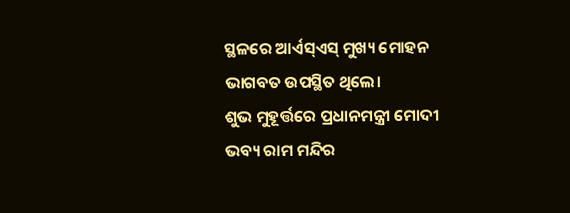ସ୍ଥଳରେ ଆର୍ଏସ୍ଏସ୍ ମୁଖ୍ୟ ମୋହନ ଭାଗବତ ଉପସ୍ଥିତ ଥିଲେ।
ଶୁଭ ମୁହୂର୍ତ୍ତରେ ପ୍ରଧାନମନ୍ତ୍ରୀ ମୋଦୀ ଭବ୍ୟ ରାମ ମନ୍ଦିର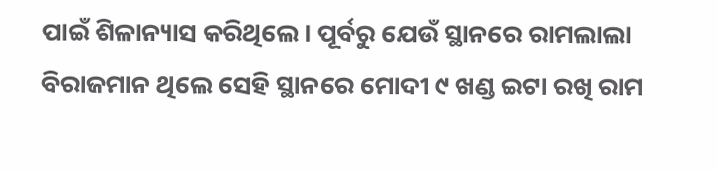ପାଇଁ ଶିଳାନ୍ୟାସ କରିଥିଲେ। ପୂର୍ବରୁ ଯେଉଁ ସ୍ଥାନରେ ରାମଲାଲା ବିରାଜମାନ ଥିଲେ ସେହି ସ୍ଥାନରେ ମୋଦୀ ୯ ଖଣ୍ଡ ଇଟା ରଖି ରାମ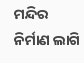ମନ୍ଦିର ନିର୍ମାଣ ଲାଗି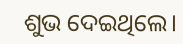ଶୁଭ ଦେଇଥିଲେ।